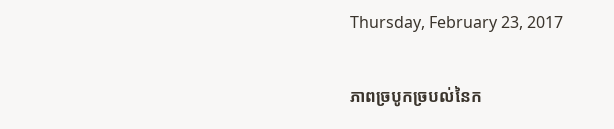Thursday, February 23, 2017

ភាពច្របូកច្របល់នៃក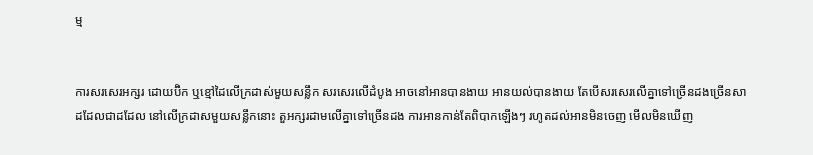ម្ម


ការសរសេរអក្សរ ដោយប៊ិក ឬខ្មៅដៃលើក្រដាស់មួយសន្លឹក សរសេរលើដំបូង អាចនៅអានបានងាយ អានយល់បានងាយ តែបើសរសេរលើគ្នាទៅច្រើនដងច្រើនសា ដដែលជាដដែល នៅលើក្រដាសមួយសន្លឹកនោះ តួអក្សរដាមលើគ្នាទៅច្រើនដង ការអានកាន់តែពិបាកឡើងៗ រហូតដល់អានមិនចេញ មើលមិនឃើញ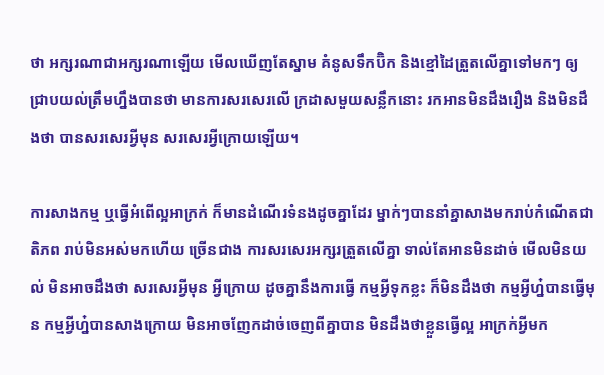ថា អក្សរណាជាអក្សរណាឡើយ មើលឃើញតែស្នាម គំនូសទឹកប៊ិក និងខ្មៅដៃត្រួតលើគ្នាទៅមកៗ ឲ្យជ្រាបយល់ត្រឹមហ្នឹងបានថា មានការសរសេរលើ ក្រដាសមួយសន្លឹកនោះ រកអានមិនដឹងរឿង និងមិនដឹងថា បានសរសេរអ្វីមុន សរសេរអ្វីក្រោយឡើយ។

ការសាងកម្ម ឬធ្វើអំពើល្អអាក្រក់ ក៏មានដំណើរទំនងដូចគ្នាដែរ ម្នាក់ៗបាននាំគ្នាសាងមករាប់កំណើតជាតិភព រាប់មិនអស់មកហើយ ច្រើនជាង ការសរសេរអក្សរត្រួតលើគ្នា ទាល់តែអានមិនដាច់ មើលមិនយល់ មិនអាចដឹងថា សរសេរអ្វីមុន អ្វីក្រោយ ដូចគ្នានឹងការធ្វើ កម្មអ្វីទុកខ្លះ ក៏មិនដឹងថា កម្មអ្វីហ្ន៎បានធ្វើមុន កម្មអ្វីហ្ន៎បានសាងក្រោយ មិនអាចញែកដាច់ចេញពីគ្នាបាន មិនដឹងថាខ្លួនធ្វើល្អ អាក្រក់អ្វីមក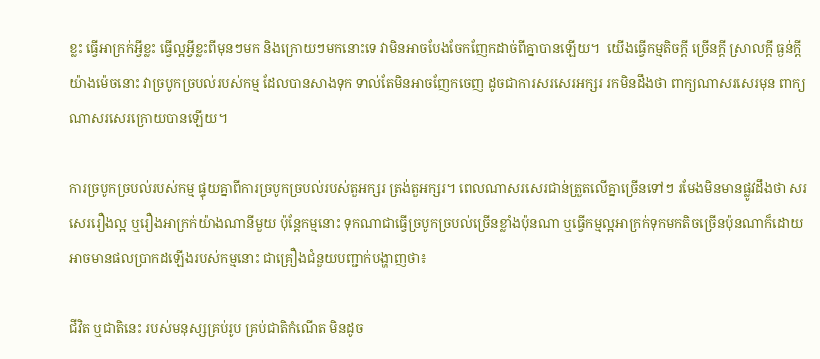ខ្លះ ធ្វើអាក្រក់អ្វីខ្លះ ធ្វើល្អអ្វីខ្លះពីមុនៗមក និងក្រោយៗមកនោះទេ វាមិនអាចបែងចែកញែកដាច់ពីគ្នាបានឡើយ។  យើងធ្វើកម្មតិចក្ដី ច្រើនក្ដី ស្រាលក្ដី ធ្ងន់ក្ដីយ៉ាងម៉េចនោះ វាច្របូកច្របល់របស់កម្ម ដែលបានសាងទុក ទាល់តែមិនអាចញែកចេញ ដូចជាការសរសេរអក្សរ រកមិនដឹងថា ពាក្យណាសរសេរមុន ពាក្យណាសរសេរក្រោយបានឡើយ។

ការច្របូកច្របល់របស់កម្ម ផ្ទុយគ្នាពីការច្របូកច្របល់របស់តួអក្សរ ត្រង់តួអក្សរ។ ពេលណាសរសេរជាន់ត្រួតលើគ្នាច្រើនទៅៗ រមែងមិនមានផ្លូវដឹងថា សរសេររឿងល្អ ឬរឿងអាក្រក់យ៉ាងណានីមួយ ប៉ុន្តែកម្មនោះ ទុកណាជាធ្វើច្របូកច្របល់ច្រើនខ្លាំងប៉ុនណា ឬធ្វើកម្មល្អអាក្រក់ទុកមកតិចច្រើនប៉ុនណាក៏ដោយ អាចមានផលប្រាកដឡើងរបស់កម្មនោះ ជាគ្រឿងជំនួយបញ្ជាក់បង្ហាញថា៖

ជីវិត ឬជាតិនេះ របស់មនុស្សគ្រប់រូប គ្រប់ជាតិកំណើត មិនដូច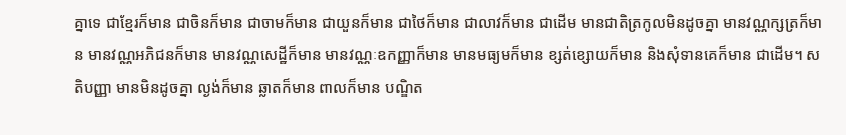គ្នាទេ ជាខ្មែរក៏មាន ជាចិនក៏មាន ជាចាមក៏មាន ជាយួនក៏មាន ជាថៃក៏មាន ជាលាវក៏មាន ជាដើម មានជាតិត្រកូលមិនដូចគ្នា មានវណ្ណក្សត្រក៏មាន មានវណ្ណអភិជនក៏មាន មានវណ្ណសេដ្ឋីក៏មាន មានវណ្ណៈឧកញ្ញាក៏មាន មានមធ្យមក៏មាន ខ្សត់ខ្សោយក៏មាន និងសុំទានគេក៏មាន ជាដើម។ សតិបញ្ញា មានមិនដូចគ្នា ល្ងង់ក៏មាន ឆ្លាតក៏មាន ពាលក៏មាន បណ្ឌិត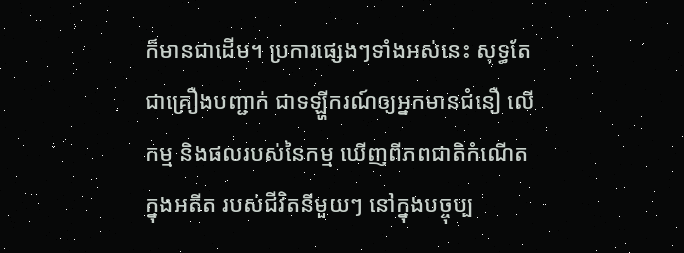ក៏មានជាដើម។ ប្រការផ្សេងៗទាំងអស់នេះ សុទ្ធតែជាគ្រឿងបញ្ជាក់ ជាទឡ្ហីករណ៍ឲ្យអ្នកមានជំនឿ លើកម្ម និងផលរបស់នៃកម្ម ឃើញពីភពជាតិកំណើតក្នុងអតីត របស់ជីវិតនីមួយៗ នៅក្នុងបច្ចុប្ប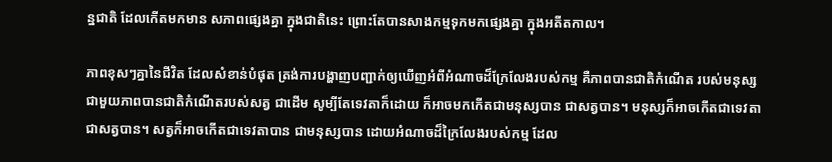ន្នជាតិ ដែលកើតមកមាន សភាពផ្សេងគ្នា ក្នុងជាតិនេះ ព្រោះតែបានសាងកម្មទុកមកផ្សេងគ្នា ក្នុងអតីតកាល។

ភាពខុសៗគ្នានៃជីវិត ដែលសំខាន់បំផុត ត្រង់ការបង្ហាញបញ្ជាក់ឲ្យឃើញអំពីអំណាចដ៏ក្រែលែងរបស់កម្ម គឺភាពបានជាតិកំណើត របស់មនុស្ស ជាមួយភាពបានជាតិកំណើតរបស់សត្វ ជាដើម សូម្បីតែទេវតាក៏ដោយ ក៏អាចមកកើតជាមនុស្សបាន ជាសត្វបាន។ មនុស្សក៏អាចកើតជាទេវតា ជាសត្វបាន។ សត្វក៏អាចកើតជាទេវតាបាន ជាមនុស្សបាន ដោយអំណាចដ៏ក្រៃលែងរបស់កម្ម ដែល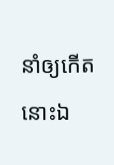នាំឲ្យកើតនោះឯ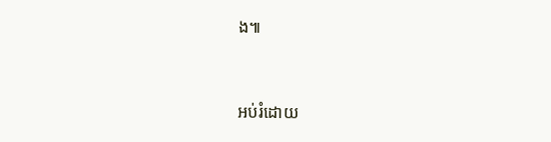ង៕


អប់រំដោយ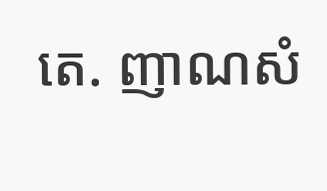តេ. ញាណសំ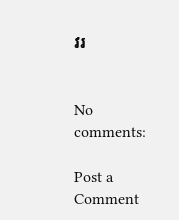វរ


No comments:

Post a Comment